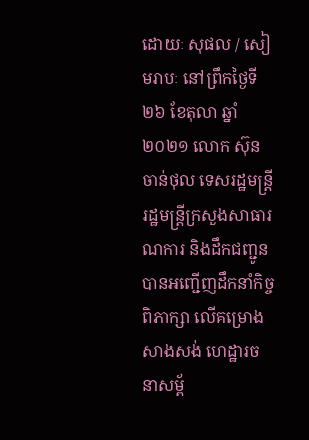ដោយៈ សុផល / សៀមរាបៈ នៅព្រឹកថ្ងៃទី២៦ ខែតុលា ឆ្នាំ២០២១ លោក ស៊ុន ចាន់ថុល ទេសរដ្ឋមន្ត្រី រដ្ឋមន្ត្រីក្រសួងសាធារណការ និងដឹកជញ្ជូន បានអញ្ជើញដឹកនាំកិច្ចពិភាក្សា លើគម្រោងសាងសង់ ហេដ្ឋារចនាសម្ព័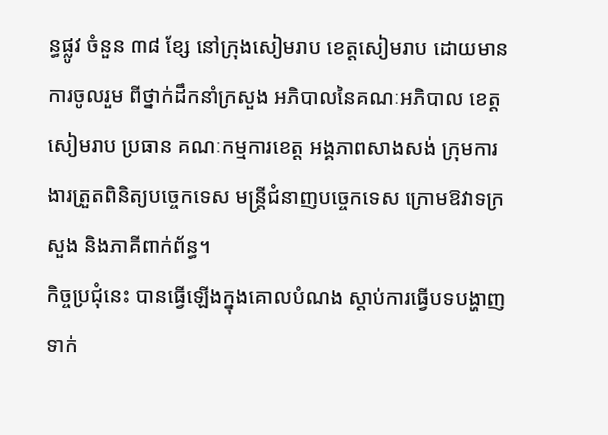ន្ធផ្លូវ ចំនួន ៣៨ ខ្សែ នៅក្រុងសៀមរាប ខេត្តសៀមរាប ដោយមានការចូលរួម ពីថ្នាក់ដឹកនាំក្រសួង អភិបាលនៃគណៈអភិបាល ខេត្តសៀមរាប ប្រធាន គណៈកម្មការខេត្ត អង្គភាពសាងសង់ ក្រុមការងារត្រួតពិនិត្យបច្ចេកទេស មន្ត្រីជំនាញបច្ចេកទេស ក្រោមឱវាទក្រសួង និងភាគីពាក់ព័ន្ធ។
កិច្ចប្រជុំនេះ បានធ្វើឡើងក្នុងគោលបំណង ស្ដាប់ការធ្វើបទបង្ហាញ ទាក់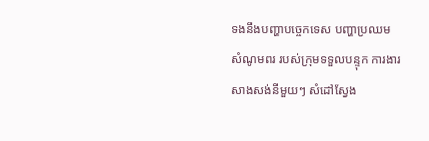ទងនឹងបញ្ហាបច្ចេកទេស បញ្ហាប្រឈម សំណូមពរ របស់ក្រុមទទួលបន្ទុក ការងារសាងសង់នីមួយៗ សំដៅស្វែង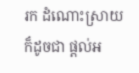រក ដំណោះស្រាយ ក៏ដូចជា ផ្ដល់អ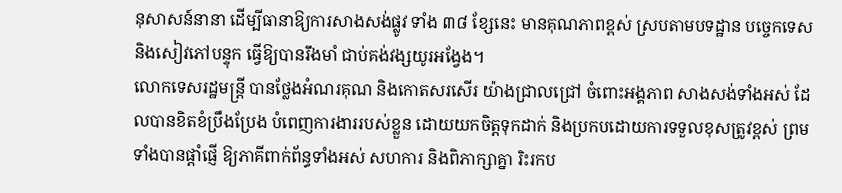នុសាសន៍នានា ដើម្បីធានាឱ្យការសាងសង់ផ្លូវ ទាំង ៣៨ ខ្សែនេះ មានគុណភាពខ្ពស់ ស្របតាមបទដ្ឋាន បច្ចេកទេស និងសៀវភៅបន្ទុក ធ្វើឱ្យបានរឹងមាំ ជាប់គង់វង្សយូរអង្វែង។
លោកទេសរដ្ឋមន្ត្រី បានថ្លែងអំណរគុណ និងកោតសរសើរ យ៉ាងជ្រាលជ្រៅ ចំពោះអង្គភាព សាងសង់ទាំងអស់ ដែលបានខិតខំប្រឹងប្រែង បំពេញការងាររបស់ខ្លួន ដោយយកចិត្តទុកដាក់ និងប្រកបដោយការទទួលខុសត្រូវខ្ពស់ ព្រមទាំងបានផ្ដាំផ្ញើ ឱ្យភាគីពាក់ព័ន្ធទាំងអស់ សហការ និងពិភាក្សាគ្នា រិះរកប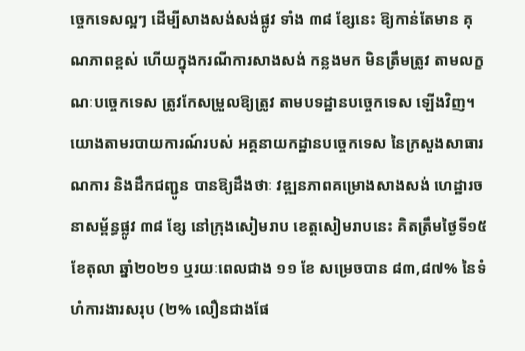ច្ចេកទេសល្អៗ ដើម្បីសាងសង់សង់ផ្លូវ ទាំង ៣៨ ខ្សែនេះ ឱ្យកាន់តែមាន គុណភាពខ្ពស់ ហើយក្នុងករណីការសាងសង់ កន្លងមក មិនត្រឹមត្រូវ តាមលក្ខណៈបច្ចេកទេស ត្រូវកែសម្រួលឱ្យត្រូវ តាមបទដ្ឋានបច្ចេកទេស ឡើងវិញ។
យោងតាមរបាយការណ៍របស់ អគ្គនាយកដ្ឋានបច្ចេកទេស នៃក្រសួងសាធារណការ និងដឹកជញ្ជូន បានឱ្យដឹងថាៈ វឌ្ឍនភាពគម្រោងសាងសង់ ហេដ្ឋារចនាសម្ព័ន្ធផ្លូវ ៣៨ ខ្សែ នៅក្រុងសៀមរាប ខេត្តសៀមរាបនេះ គិតត្រឹមថ្ងៃទី១៥ ខែតុលា ឆ្នាំ២០២១ ឬរយៈពេលជាង ១១ ខែ សម្រេចបាន ៨៣,៨៧% នៃទំហំការងារសរុប (២% លឿនជាងផែ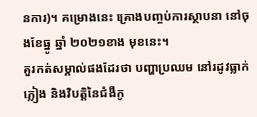នការ)។ គម្រោងនេះ គ្រោងបញ្ចប់ការស្ថាបនា នៅចុងខែធ្នូ ឆ្នាំ ២០២១ខាង មុខនេះ។
គួរកត់សម្គាល់ផងដែរថា បញ្ហាប្រឈម នៅរដូវធ្លាក់ភ្លៀង និងវិបត្តិនៃជំងឺកូ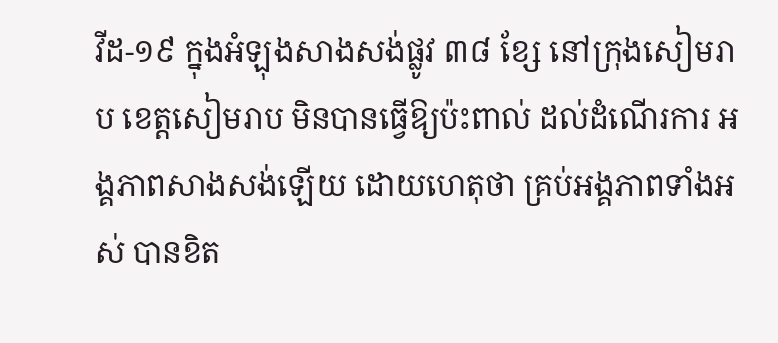វីដ-១៩ ក្នុងអំឡុងសាងសង់ផ្លូវ ៣៨ ខ្សែ នៅក្រុងសៀមរាប ខេត្តសៀមរាប មិនបានធ្វើឱ្យប៉ះពាល់ ដល់ដំណើរការ អង្គភាពសាងសង់ឡើយ ដោយហេតុថា គ្រប់អង្គភាពទាំងអស់ បានខិត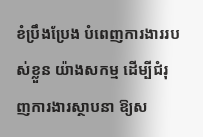ខំប្រឹងប្រែង បំពេញការងាររបស់ខ្លួន យ៉ាងសកម្ម ដើម្បីជំរុញការងារស្ថាបនា ឱ្យស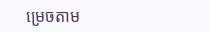ម្រេចតាម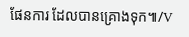ផែនការ ដែលបានគ្រោងទុក៕/V